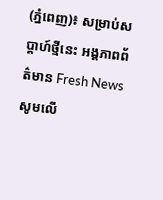(ភ្នំពេញ)៖ សម្រាប់សប្ដាហ៍ថ្មីនេះ អង្គភាពព័ត៌មាន Fresh News សូមលើ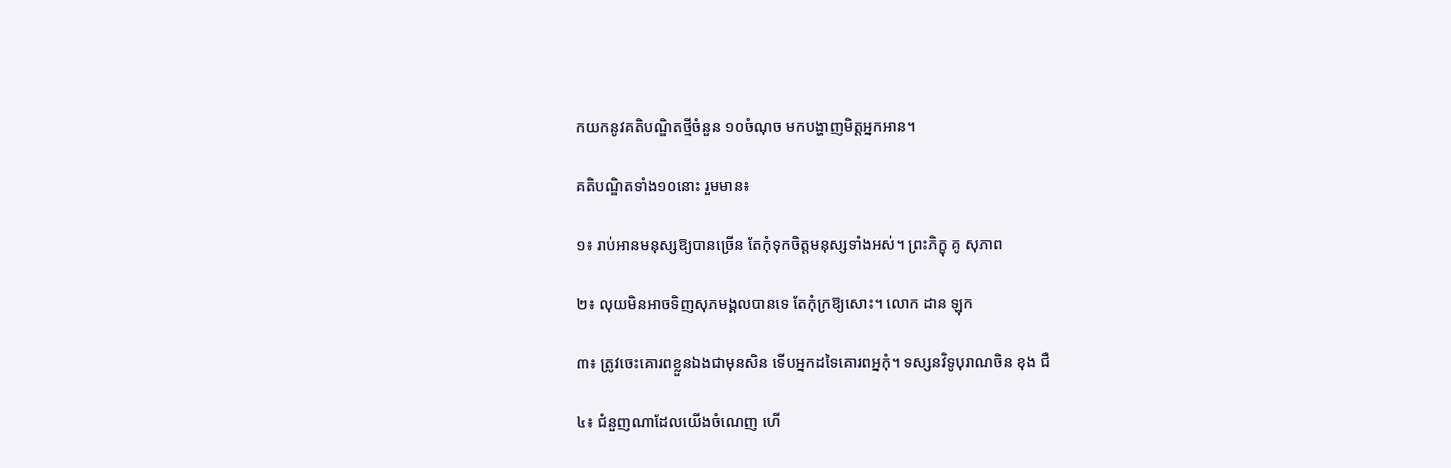កយកនូវគតិបណ្ឌិតថ្មីចំនួន ១០ចំណុច មកបង្ហាញមិត្តអ្នកអាន។

គតិបណ្ឌិតទាំង១០នោះ រួមមាន៖

១៖ រាប់អានមនុស្សឱ្យបានច្រើន តែកុំទុកចិត្តមនុស្សទាំងអស់។ ព្រះភិក្ខុ គូ សុភាព

២៖ លុយមិនអាចទិញសុភមង្គលបានទេ តែកុំក្រឱ្យសោះ។ លោក ដាន ឡុក

៣៖ ត្រូវចេះគោរពខ្លួនឯងជាមុនសិន ទើបអ្នកដទៃគោរពអ្នកុំ។ ទស្សនវិទូបុរាណចិន ខុង ជឺ

៤៖ ជំនួញណាដែលយើងចំណេញ ហើ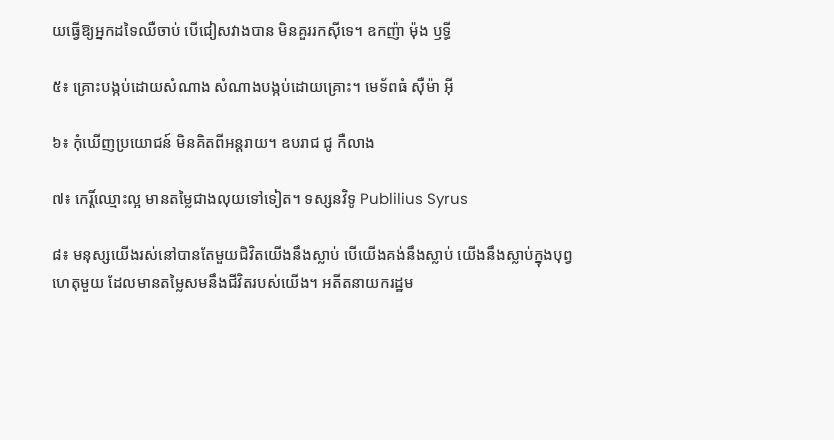យធ្វើឱ្យអ្នកដទៃឈឺចាប់ បើជៀសវាងបាន មិនគួររកស៊ីទេ។ ឧកញ៉ា ម៉ុង ឫទ្ធី

៥៖ គ្រោះបង្កប់ដោយសំណាង សំណាងបង្កប់ដោយគ្រោះ។ មេទ័ពធំ ស៊ឺម៉ា អ៊ី

៦៖ កុំឃើញប្រយោជន៍ មិនគិតពីអន្តរាយ។ ឧបរាជ ជូ កឺលាង

៧៖ កេរ្តិ៍ឈ្មោះល្អ មានតម្លៃជាងលុយទៅទៀត។ ទស្សនវិទូ Publilius Syrus

៨៖ មនុស្សយើងរស់នៅបានតែមួយជិវិតយើងនឹងស្លាប់ បើយើងគង់នឹងស្លាប់ យើងនឹងស្លាប់ក្នុងបុព្វហេតុមួយ ដែលមានតម្លៃសមនឹងជីវិតរបស់យើង។ អតីតនាយករដ្ឋម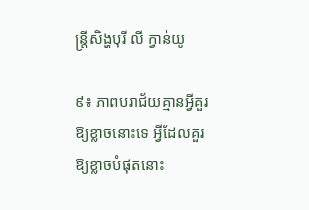ន្ត្រីសិង្ហបុរី លី ក្វាន់យូ

៩៖ ភាពបរាជ័យគ្មានអ្វីគួរឱ្យខ្លាចនោះទេ អ្វីដែលគួរឱ្យខ្លាចបំផុតនោះ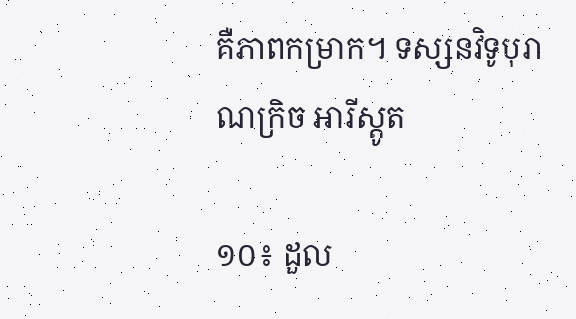គឺភាពកម្រាក។ ទស្សនវិទូបុរាណក្រិច អារីស្តូត

១០៖ ដួល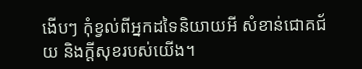ងើបៗ កុំខ្វល់ពីអ្នកដទៃនិយាយអី សំខាន់ជោគជ័យ និងក្ដីសុខរបស់យើង។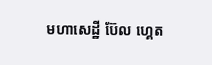មហាសេដ្ឋី ប៊ែល ហ្គេត